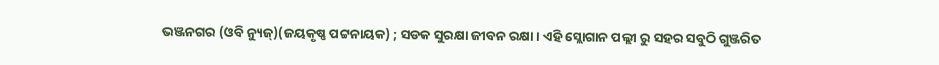ଭଞ୍ଜନଗର (ଓବି ନ୍ୟୁଜ୍)(ଜୟକୃଷ୍ଣ ପଟ୍ଟନାୟକ) ; ସଡକ ସୁରକ୍ଷା ଜୀବନ ରକ୍ଷା । ଏହି ସ୍ଲୋଗାନ ପଲ୍ଲୀ ରୁ ସହର ସବୁଠି ଗୁଞ୍ଜରିତ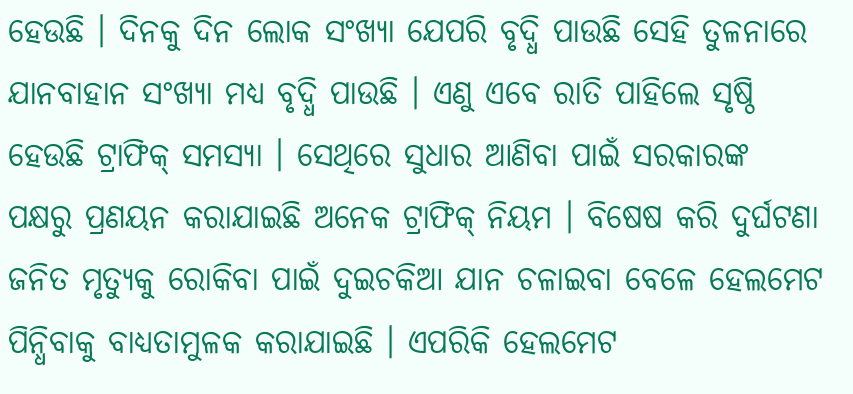ହେଉଛି । ଦିନକୁ ଦିନ ଲୋକ ସଂଖ୍ୟା ଯେପରି ବୃଦ୍ଧି ପାଉଛି ସେହି ତୁଳନାରେ ଯାନବାହାନ ସଂଖ୍ୟା ମଧ୍ୟ ବୃଦ୍ଧି ପାଉଛି । ଏଣୁ ଏବେ ରାତି ପାହିଲେ ସୃଷ୍ଠି ହେଉଛି ଟ୍ରାଫିକ୍ ସମସ୍ୟା । ସେଥିରେ ସୁଧାର ଆଣିବା ପାଇଁ ସରକାରଙ୍କ ପକ୍ଷରୁ ପ୍ରଣୟନ କରାଯାଇଛି ଅନେକ ଟ୍ରାଫିକ୍ ନିୟମ । ବିଷେଷ କରି ଦୁର୍ଘଟଣା ଜନିତ ମୃତ୍ୟୁକୁ ରୋକିବା ପାଇଁ ଦୁଇଚକିଆ ଯାନ ଚଳାଇବା ବେଳେ ହେଲମେଟ ପିନ୍ଧିବାକୁ ବାଧ୍ୟତାମୁଳକ କରାଯାଇଛି । ଏପରିକି ହେଲମେଟ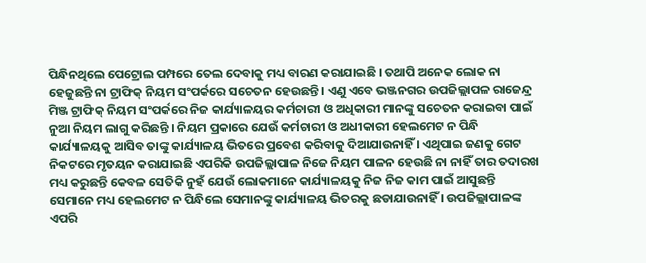ପିନ୍ଧିନଥିଲେ ପେଟ୍ରୋଲ ପମ୍ପରେ ତେଲ ଦେବାକୁ ମଧ୍ୟ ବାରଣ କରାଯାଇଛି । ତଥାପି ଅନେକ ଲୋକ ନା ହେଜୁଛନ୍ତି ନା ଟ୍ରାଫିକ୍ ନିୟମ ସଂପର୍କରେ ସଚେତନ ହେଉଛନ୍ତି । ଏଣୁ ଏବେ ଭଞ୍ଜନଗର ଉପଜିଲ୍ଲାପଳ ରାଜେନ୍ଦ୍ର ମିଞ୍ଜ ଟ୍ରାଫିକ୍ ନିୟମ ସଂପର୍କରେ ନିଜ କାର୍ଯ୍ୟାଳୟର କର୍ମଚାରୀ ଓ ଅଧିକାରୀ ମାନଙ୍କୁ ସଚେତନ କରାଇବା ପାଇଁ ନୁଆ ନିୟମ ଲାଗୁ କରିଛନ୍ତି । ନିୟମ ପ୍ରକାରେ ଯେଉଁ କର୍ମଚାରୀ ଓ ଅଧୀକାରୀ ହେଲମେଟ ନ ପିନ୍ଧି କାର୍ଯ୍ୟାଳୟକୁ ଆସିବ ତାଙ୍କୁ କାର୍ଯ୍ୟାଳୟ ଭିତରେ ପ୍ରବେଶ କରିବାକୁ ଦିଆଯାଉନାହିଁ । ଏଥିପାଇ ଜଣକୁ ଗେଟ ନିକଟରେ ମୃତୟନ କରାଯାଇଛି ଏପରିକି ଉପଜିଲ୍ଲାପାଳ ନିଜେ ନିୟମ ପାଳନ ହେଉଛି ନା ନାହିଁ ତାର ତଦାରଖ ମଧ୍ୟ କରୁଛନ୍ତି କେବଳ ସେତିକି ନୁହଁ ଯେଉଁ ଲୋକମାନେ କାର୍ଯ୍ୟାଳୟକୁ ନିଜ ନିଜ କାମ ପାଇଁ ଆସୁଛନ୍ତି ସେମାନେ ମଧ୍ୟ ହେଲମେଟ ନ ପିନ୍ଧିଲେ ସେମାନଙ୍କୁ କାର୍ଯ୍ୟାଳୟ ଭିତରକୁ ଛଡାଯାଉନାହିଁ । ଉପଜିଲ୍ଲାପାଳଙ୍କ ଏପରି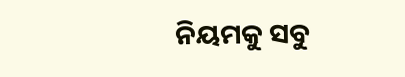ନିୟମକୁ ସବୁ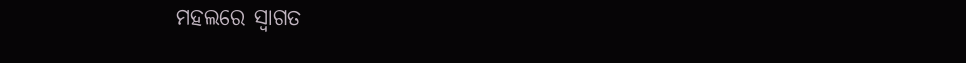ମହଲରେ ସ୍ୱାଗତ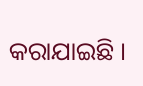କରାଯାଇଛି ।